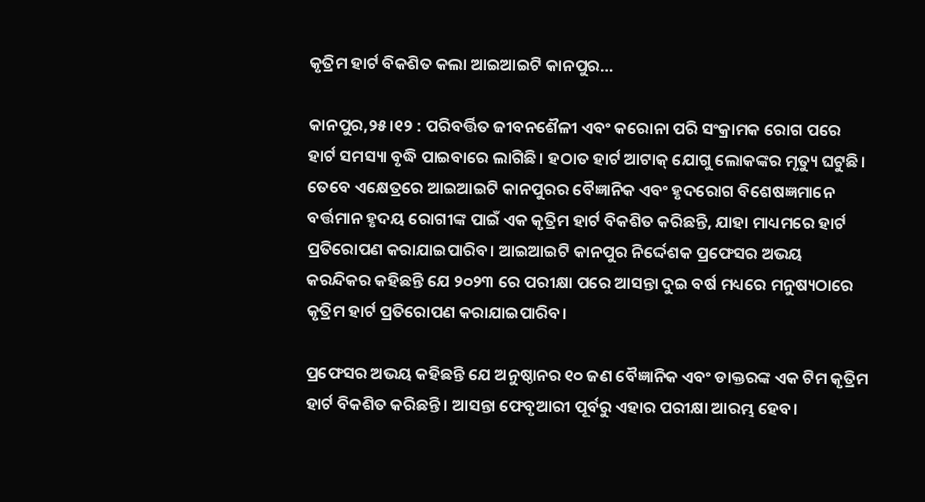କୃତ୍ରିମ ହାର୍ଟ ବିକଶିତ କଲା ଆଇଆଇଟି କାନପୁର…

କାନପୁର,୨୫।୧୨ : ପରିବର୍ତ୍ତିତ ଜୀବନଶୈଳୀ ଏବଂ କରୋନା ପରି ସଂକ୍ରାମକ ରୋଗ ପରେ ହାର୍ଟ ସମସ୍ୟା ବୃଦ୍ଧି ପାଇବାରେ ଲାଗିଛି। ହଠାତ ହାର୍ଟ ଆଟାକ୍‌ ଯୋଗୁ ଲୋକଙ୍କର ମୃତ୍ୟୁ ଘଟୁଛି। ତେବେ ଏକ୍ଷେତ୍ରରେ ଆଇଆଇଟି କାନପୁରର ବୈଜ୍ଞାନିକ ଏବଂ ହୃଦରୋଗ ବିଶେଷଜ୍ଞମାନେ ବର୍ତ୍ତମାନ ହୃଦୟ ରୋଗୀଙ୍କ ପାଇଁ ଏକ କୃତ୍ରିମ ହାର୍ଟ ବିକଶିତ କରିଛନ୍ତି, ଯାହା ମାଧ୍ୟମରେ ହାର୍ଟ ପ୍ରତିରୋପଣ କରାଯାଇପାରିବ। ଆଇଆଇଟି କାନପୁର ନିର୍ଦ୍ଦେଶକ ପ୍ରଫେସର ଅଭୟ କରନ୍ଦିକର କହିଛନ୍ତି ଯେ ୨୦୨୩ ରେ ପରୀକ୍ଷା ପରେ ଆସନ୍ତା ଦୁଇ ବର୍ଷ ମଧ୍ୟରେ ମନୁଷ୍ୟଠାରେ କୃତ୍ରିମ ହାର୍ଟ ପ୍ରତିରୋପଣ କରାଯାଇପାରିବ।

ପ୍ରଫେସର ଅଭୟ କହିଛନ୍ତି ଯେ ଅନୁଷ୍ଠାନର ୧୦ ଜଣ ବୈଜ୍ଞାନିକ ଏବଂ ଡାକ୍ତରଙ୍କ ଏକ ଟିମ କୃତ୍ରିମ ହାର୍ଟ ବିକଶିତ କରିଛନ୍ତି। ଆସନ୍ତା ଫେବୃଆରୀ ପୂର୍ବରୁ ଏହାର ପରୀକ୍ଷା ଆରମ୍ଭ ହେବ।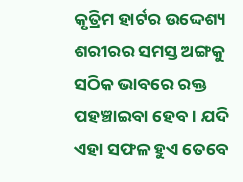କୃତ୍ରିମ ହାର୍ଟର ଉଦ୍ଦେଶ୍ୟ ଶରୀରର ସମସ୍ତ ଅଙ୍ଗକୁ ସଠିକ ଭାବରେ ରକ୍ତ ପହଞ୍ଚାଇବା ହେବ। ଯଦି ଏହା ସଫଳ ହୁଏ ତେବେ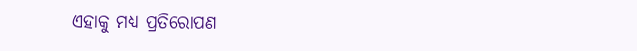ଏହାକୁ ମଧ୍ୟ ପ୍ରତିରୋପଣ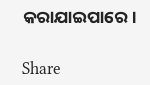କରାଯାଇପାରେ।

Share